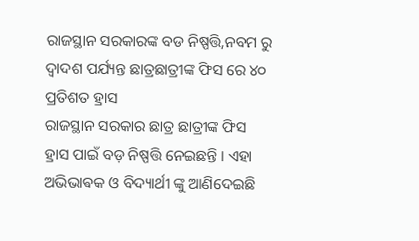ରାଜସ୍ଥାନ ସରକାରଙ୍କ ବଡ ନିଷ୍ପତ୍ତି,ନବମ ରୁ ଦ୍ୱାଦଶ ପର୍ଯ୍ୟନ୍ତ ଛାତ୍ରଛାତ୍ରୀଙ୍କ ଫିସ ରେ ୪୦ ପ୍ରତିଶତ ହ୍ରାସ
ରାଜସ୍ଥାନ ସରକାର ଛାତ୍ର ଛାତ୍ରୀଙ୍କ ଫିସ ହ୍ରାସ ପାଇଁ ବଡ଼ ନିଷ୍ପତ୍ତି ନେଇଛନ୍ତି । ଏହା ଅଭିଭାଵକ ଓ ବିଦ୍ୟାର୍ଥୀ ଙ୍କୁ ଆଣିଦେଇଛି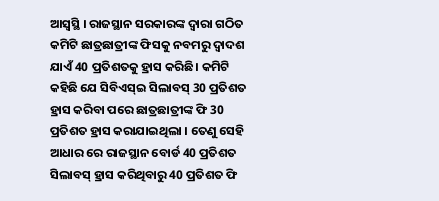ଆସ୍ୱସ୍ଥି । ରାଜସ୍ଥାନ ସରକାରଙ୍କ ଦ୍ୱାରା ଗଠିତ କମିଟି ଛାତ୍ରଛାତ୍ରୀଙ୍କ ଫିସକୁ ନବମରୁ ଦ୍ୱାଦଶ ଯାଏଁ 40 ପ୍ରତିଶତକୁ ହ୍ରାସ କରିଛି। କମିଟି କହିଛି ଯେ ସିବିଏସ୍ଇ ସିଲାବସ୍ 30 ପ୍ରତିଶତ ହ୍ରାସ କରିବା ପରେ ଛାତ୍ରଛାତ୍ରୀଙ୍କ ଫି 30 ପ୍ରତିଶତ ହ୍ରାସ କରାଯାଇଥିଲା । ତେଣୁ ସେହି ଆଧାର ରେ ରାଜସ୍ଥାନ ବୋର୍ଡ 40 ପ୍ରତିଶତ ସିଲାବସ୍ ହ୍ରାସ କରିଥିବାରୁ 40 ପ୍ରତିଶତ ଫି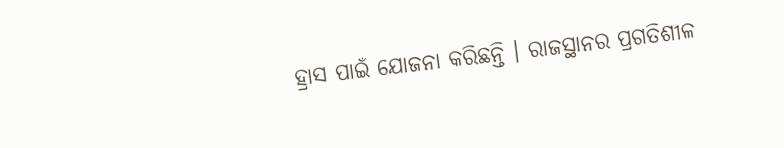ହ୍ରାସ ପାଇଁ ଯୋଜନା କରିଛନ୍ତି । ରାଜସ୍ଥାନର ପ୍ରଗତିଶୀଳ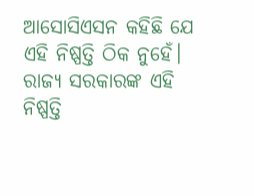ଆସୋସିଏସନ କହିଛି ଯେ ଏହି ନିଷ୍ପତ୍ତି ଠିକ ନୁହେଁ। ରାଜ୍ୟ ସରକାରଙ୍କ ଏହି ନିଷ୍ପତ୍ତି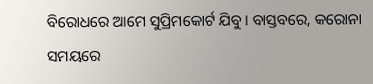ବିରୋଧରେ ଆମେ ସୁପ୍ରିମକୋର୍ଟ ଯିବୁ। ବାସ୍ତବରେ, କରୋନା ସମୟରେ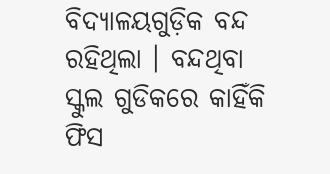ବିଦ୍ୟାଳୟଗୁଡ଼ିକ ବନ୍ଦ ରହିଥିଲା । ବନ୍ଦଥିବା ସ୍କୁଲ ଗୁଡିକରେ କାହିଁକି ଫିସ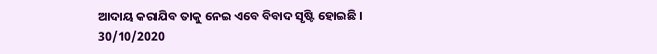ଆଦାୟ କରାଯିବ ତାକୁ ନେଇ ଏବେ ବିବାଦ ସୃଷ୍ଟି ହୋଇଛି ।
30/10/2020